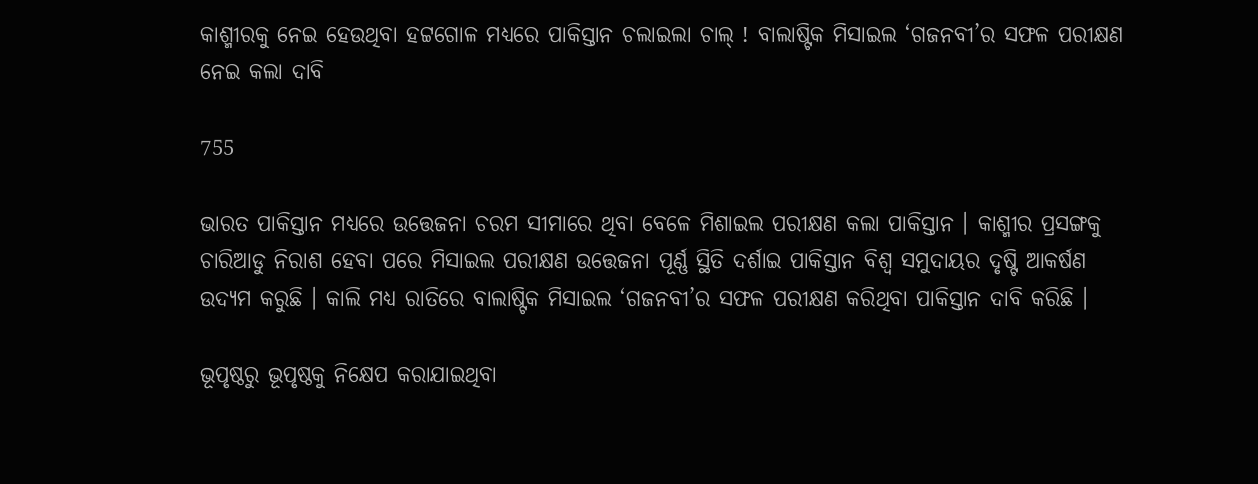କାଶ୍ମୀରକୁ ନେଇ ହେଉଥିବା ହଟ୍ଟଗୋଳ ମଧ୍ୟରେ ପାକିସ୍ତାନ ଚଲାଇଲା ଚାଲ୍ ! ବାଲାଷ୍ଟିକ ମିସାଇଲ ‘ଗଜନବୀ’ର ସଫଳ ପରୀକ୍ଷଣ ନେଇ କଲା ଦାବି

755

ଭାରତ ପାକିସ୍ତାନ ମଧ୍ୟରେ ଉତ୍ତେଜନା ଚରମ ସୀମାରେ ଥିବା ବେଳେ ମିଶାଇଲ ପରୀକ୍ଷଣ କଲା ପାକିସ୍ତାନ । କାଶ୍ମୀର ପ୍ରସଙ୍ଗକୁ ଚାରିଆଡୁ ନିରାଶ ହେବା ପରେ ମିସାଇଲ ପରୀକ୍ଷଣ ଉତ୍ତେଜନା ପୂର୍ଣ୍ଣ ସ୍ଥିତି ଦର୍ଶାଇ ପାକିସ୍ତାନ ବିଶ୍ୱ ସମୁଦାୟର ଦୃଷ୍ଟି ଆକର୍ଷଣ ଉଦ୍ୟମ କରୁଛି । କାଲି ମଧ୍ୟ ରାତିରେ ବାଲାଷ୍ଟିକ ମିସାଇଲ ‘ଗଜନବୀ’ର ସଫଳ ପରୀକ୍ଷଣ କରିଥିବା ପାକିସ୍ତାନ ଦାବି କରିଛି ।

ଭୂପୃଷ୍ଠରୁ ଭୂପୃଷ୍ଠକୁ ନିକ୍ଷେପ କରାଯାଇଥିବା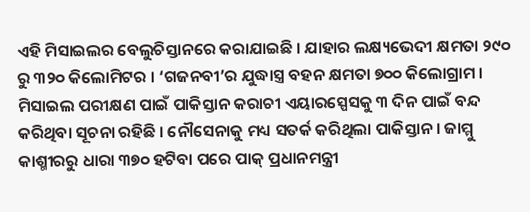ଏହି ମିସାଇଲର ବେଲୁଚିସ୍ତାନରେ କରାଯାଇଛି । ଯାହାର ଲକ୍ଷ୍ୟଭେଦୀ କ୍ଷମତା ୨୯୦ ରୁ ୩୨୦ କିଲୋମିଟର । ‘ଗଜନବୀ’ର ଯୁଦ୍ଧାସ୍ତ୍ର ବହନ କ୍ଷମତା ୭୦୦ କିଲୋଗ୍ରାମ । ମିସାଇଲ ପରୀକ୍ଷଣ ପାଇଁ ପାକିସ୍ତାନ କରାଚୀ ଏୟାରସ୍ପେସକୁ ୩ ଦିନ ପାଇଁ ବନ୍ଦ କରିଥିବା ସୂଚନା ରହିଛି । ନୌସେନାକୁ ମଧ୍ୟ ସତର୍କ କରିଥିଲା ପାକିସ୍ତାନ । ଜାମ୍ମୁ କାଶ୍ମୀରରୁ ଧାରା ୩୭୦ ହଟିବା ପରେ ପାକ୍ ପ୍ରଧାନମନ୍ତ୍ରୀ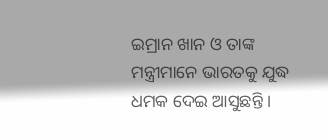ଇମ୍ରାନ ଖାନ ଓ ତାଙ୍କ ମନ୍ତ୍ରୀମାନେ ଭାରତକୁ ଯୁଦ୍ଧ ଧମକ ଦେଇ ଆସୁଛନ୍ତି ।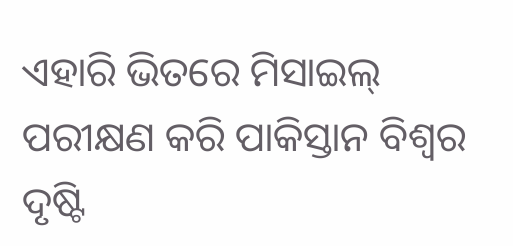ଏହାରି ଭିତରେ ମିସାଇଲ୍ ପରୀକ୍ଷଣ କରି ପାକିସ୍ତାନ ବିଶ୍ୱର ଦୃଷ୍ଟି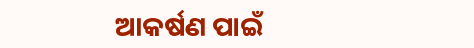ଆକର୍ଷଣ ପାଇଁ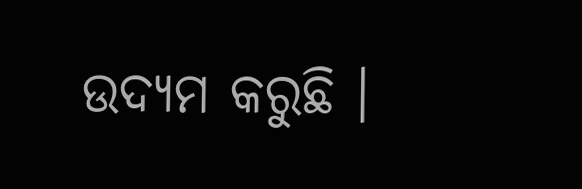ଉଦ୍ୟମ କରୁଛି ।